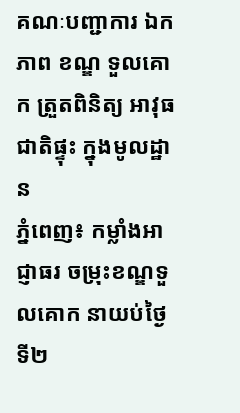គណៈបញ្ជាការ ឯកភាព ខណ្ឌ ទួលគោក ត្រួតពិនិត្យ អាវុធជាតិផ្ទុះ ក្នុងមូលដ្ឋាន
ភ្នំពេញ៖ កម្លាំងអាជ្ញាធរ ចម្រុះខណ្ឌទួលគោក នាយប់ថ្ងៃទី២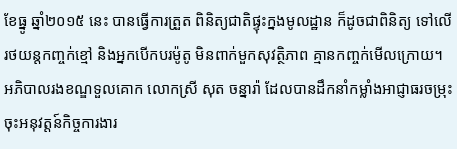ខែធ្នូ ឆ្នាំ២០១៥ នេះ បានធ្វើការត្រួត ពិនិត្យជាតិផ្ទុះក្នងមូលដ្ឋាន ក៏ដូចជាពិនិត្យ ទៅលើរថយន្តកញ្ចក់ខ្មៅ និងអ្នកបើកបរម៉ូតូ មិនពាក់មួកសុវត្ថិភាព គ្មានកញ្ចក់មើលក្រោយ។
អភិបាលរងខណ្ឌទួលគោក លោកស្រី សុត ចន្នារ៉ា ដែលបានដឹកនាំកម្លាំងអាជ្ញាធរចម្រុះ ចុះអនុវត្តន៍កិច្ចការងារ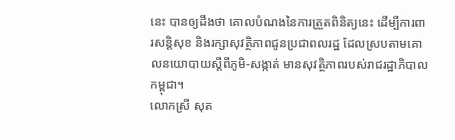នេះ បានឲ្យដឹងថា គោលបំណងនៃការត្រួតពិនិត្យនេះ ដើម្បីការពារសន្តិសុខ និងរក្សាសុវត្ថិភាពជូនប្រជាពលរដ្ឋ ដែលស្របតាមគោលនយោបាយស្តីពីភូមិ-សង្កាត់ មានសុវត្ថិភាពរបស់រាជរដ្ឋាភិបាលកម្ពុជា។
លោកស្រី សុត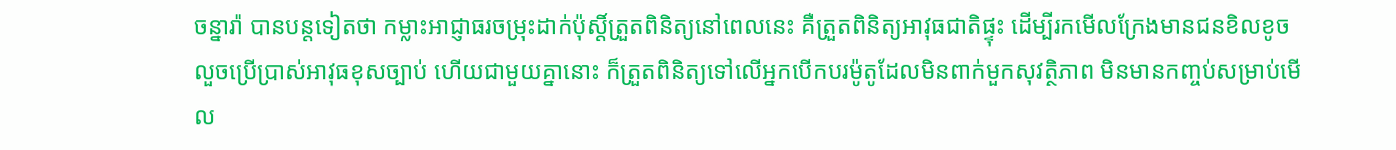ចន្នារ៉ា បានបន្តទៀតថា កម្លាះអាជ្ញាធរចម្រុះដាក់ប៉ុស្តិ៍ត្រួតពិនិត្យនៅពេលនេះ គឺត្រួតពិនិត្យអាវុធជាតិផ្ទុះ ដើម្បីរកមើលក្រែងមានជនខិលខូចលួចប្រើប្រាស់អាវុធខុសច្បាប់ ហើយជាមួយគ្នានោះ ក៏ត្រួតពិនិត្យទៅលើអ្នកបើកបរម៉ូតូដែលមិនពាក់មួកសុវត្ថិភាព មិនមានកញ្ចប់សម្រាប់មើល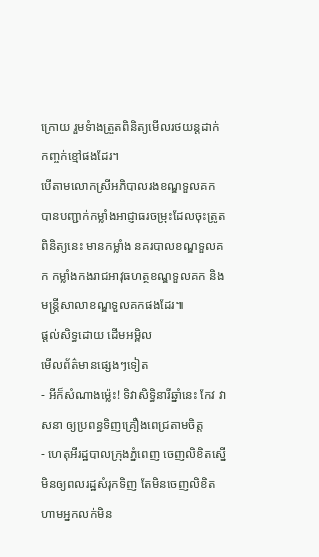ក្រោយ រួមទំាងត្រួតពិនិត្យមើលរថយន្តដាក់កញ្ចក់ខ្មៅផងដែរ។
បើតាមលោកស្រីអភិបាលរងខណ្ឌទួលគក បានបញ្ជាក់កម្លាំងអាជ្ញាធរចម្រុះដែលចុះត្រូតពិនិត្យនេះ មានកម្លាំង នគរបាលខណ្ឌទួលគក កម្លាំងកងរាជអាវុធហត្ថខណ្ឌទួលគក និងមន្រ្តីសាលាខណ្ឌទួលគកផងដែរ៕
ផ្តល់សិទ្ធដោយ ដើមអម្ពិល
មើលព័ត៌មានផ្សេងៗទៀត
- អីក៏សំណាងម្ល៉េះ! ទិវាសិទ្ធិនារីឆ្នាំនេះ កែវ វាសនា ឲ្យប្រពន្ធទិញគ្រឿងពេជ្រតាមចិត្ត
- ហេតុអីរដ្ឋបាលក្រុងភ្នំពេញ ចេញលិខិតស្នើមិនឲ្យពលរដ្ឋសំរុកទិញ តែមិនចេញលិខិតហាមអ្នកលក់មិន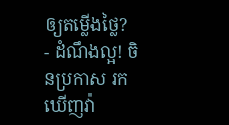ឲ្យតម្លើងថ្លៃ?
- ដំណឹងល្អ! ចិនប្រកាស រកឃើញវ៉ា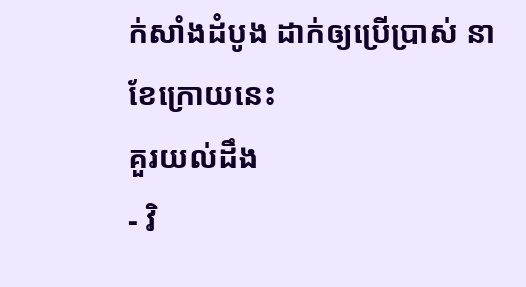ក់សាំងដំបូង ដាក់ឲ្យប្រើប្រាស់ នាខែក្រោយនេះ
គួរយល់ដឹង
- វិ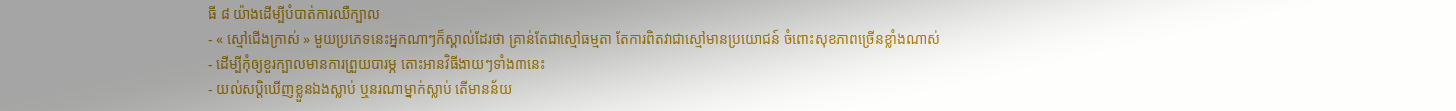ធី ៨ យ៉ាងដើម្បីបំបាត់ការឈឺក្បាល
- « ស្មៅជើងក្រាស់ » មួយប្រភេទនេះអ្នកណាៗក៏ស្គាល់ដែរថា គ្រាន់តែជាស្មៅធម្មតា តែការពិតវាជាស្មៅមានប្រយោជន៍ ចំពោះសុខភាពច្រើនខ្លាំងណាស់
- ដើម្បីកុំឲ្យខួរក្បាលមានការព្រួយបារម្ភ តោះអានវិធីងាយៗទាំង៣នេះ
- យល់សប្តិឃើញខ្លួនឯងស្លាប់ ឬនរណាម្នាក់ស្លាប់ តើមានន័យ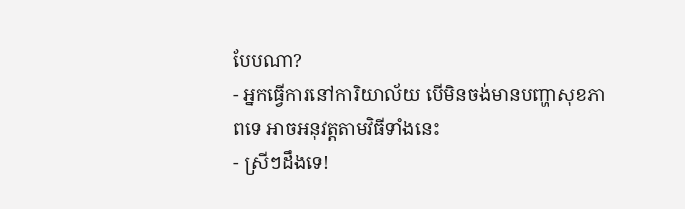បែបណា?
- អ្នកធ្វើការនៅការិយាល័យ បើមិនចង់មានបញ្ហាសុខភាពទេ អាចអនុវត្តតាមវិធីទាំងនេះ
- ស្រីៗដឹងទេ!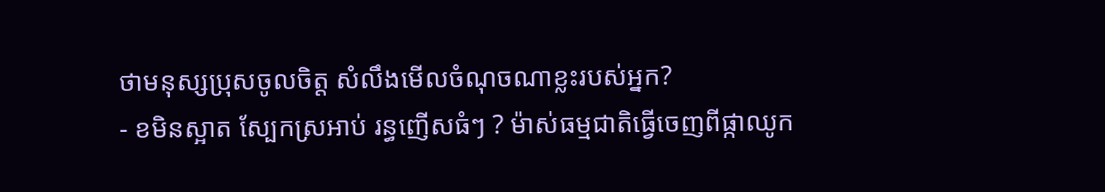ថាមនុស្សប្រុសចូលចិត្ត សំលឹងមើលចំណុចណាខ្លះរបស់អ្នក?
- ខមិនស្អាត ស្បែកស្រអាប់ រន្ធញើសធំៗ ? ម៉ាស់ធម្មជាតិធ្វើចេញពីផ្កាឈូក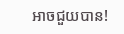អាចជួយបាន!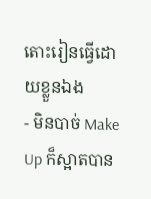តោះរៀនធ្វើដោយខ្លួនឯង
- មិនបាច់ Make Up ក៏ស្អាតបាន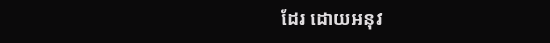ដែរ ដោយអនុវ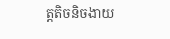ត្តតិចនិចងាយ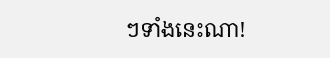ៗទាំងនេះណា!